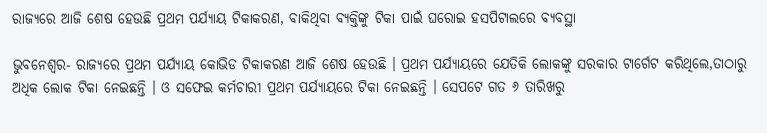ରାଜ୍ୟରେ ଆଜି ଶେଷ ହେଉଛି ପ୍ରଥମ ପର୍ଯ୍ୟାୟ ଟିକାକରଣ, ବାକିଥିବା ବ୍ୟକ୍ତିଙ୍କୁ ଟିକା ପାଇଁ ଘରୋଇ ହସପିଟାଲରେ ବ୍ୟବସ୍ଥା

ଭୁବନେଶ୍ୱର- ରାଜ୍ୟରେ ପ୍ରଥମ ପର୍ଯ୍ୟାୟ କୋଭିଡ ଟିକାକରଣ ଆଜି ଶେଷ ହେଉଛି । ପ୍ରଥମ ପର୍ଯ୍ୟାୟରେ ଯେତିକି ଲୋକଙ୍କୁ ସରକାର ଟାର୍ଗେଟ କରିଥିଲେ,ତାଠାରୁ ଅଧିକ ଲୋକ ଟିକା ନେଇଛନ୍ତି । ଓ ସଫେଇ କର୍ମଚାରୀ ପ୍ରଥମ ପର୍ଯ୍ୟାୟରେ ଟିକା ନେଇଛନ୍ତି । ସେପଟେ ଗତ ୬ ତାରିଖରୁ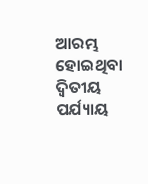ଆରମ୍ଭ ହୋଇଥିବା ଦ୍ୱିତୀୟ ପର୍ଯ୍ୟାୟ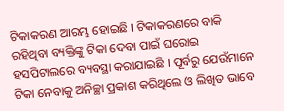ଟିକାକରଣ ଆରମ୍ଭ ହୋଇଛି । ଟିକାକରଣରେ ବାକି ରହିଥିବା ବ୍ୟକ୍ତିଙ୍କୁ ଟିକା ଦେବା ପାଇଁ ଘରୋଇ ହସପିଟାଲରେ ବ୍ୟବସ୍ଥା କରାଯାଇଛି । ପୂର୍ବରୁ ଯେଉଁମାନେ ଟିକା ନେବାକୁ ଅନିଚ୍ଛା ପ୍ରକାଶ କରିଥିଲେ ଓ ଲିଖିତ ଭାବେ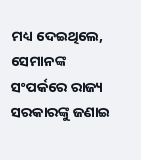ମଧ୍ୟ ଦେଇଥିଲେ, ସେମାନଙ୍କ ସଂପର୍କରେ ରାଜ୍ୟ ସରକାରଙ୍କୁ ଜଣାଇ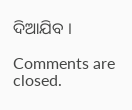ଦିଆଯିବ ।

Comments are closed.